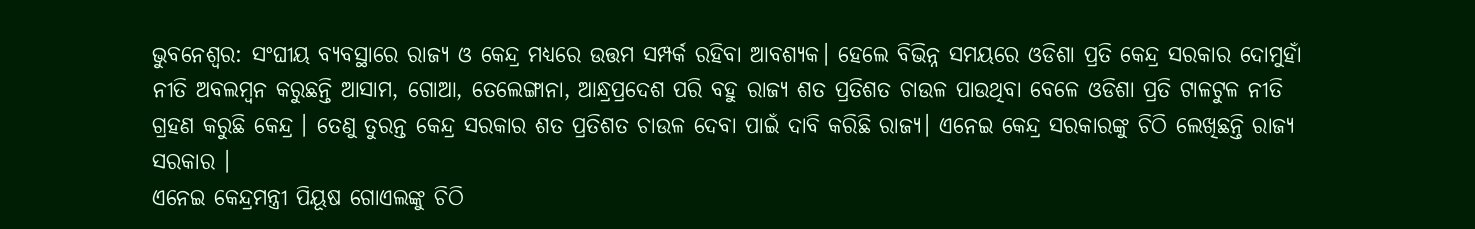ଭୁବନେଶ୍ବର: ସଂଘୀୟ ବ୍ୟବସ୍ଥାରେ ରାଜ୍ୟ ଓ କେନ୍ଦ୍ର ମଧ୍ୟରେ ଉତ୍ତମ ସମ୍ପର୍କ ରହିବା ଆବଶ୍ୟକ। ହେଲେ ବିଭିନ୍ନ ସମୟରେ ଓଡିଶା ପ୍ରତି କେନ୍ଦ୍ର ସରକାର ଦୋମୁହାଁ ନୀତି ଅବଲମ୍ବନ କରୁଛନ୍ତି ଆସାମ, ଗୋଆ, ତେଲେଙ୍ଗାନା, ଆନ୍ଧ୍ରପ୍ରଦେଶ ପରି ବହୁ ରାଜ୍ୟ ଶତ ପ୍ରତିଶତ ଚାଉଳ ପାଉଥିବା ବେଳେ ଓଡିଶା ପ୍ରତି ଟାଳଟୁଳ ନୀତି ଗ୍ରହଣ କରୁଛି କେନ୍ଦ୍ର । ତେଣୁ ତୁରନ୍ତ କେନ୍ଦ୍ର ସରକାର ଶତ ପ୍ରତିଶତ ଚାଉଳ ଦେବା ପାଇଁ ଦାବି କରିଛି ରାଜ୍ୟ। ଏନେଇ କେନ୍ଦ୍ର ସରକାରଙ୍କୁ ଚିଠି ଲେଖିଛନ୍ତି ରାଜ୍ୟ ସରକାର ।
ଏନେଇ କେନ୍ଦ୍ରମନ୍ତ୍ରୀ ପିୟୂଷ ଗୋଏଲଙ୍କୁ ଚିଠି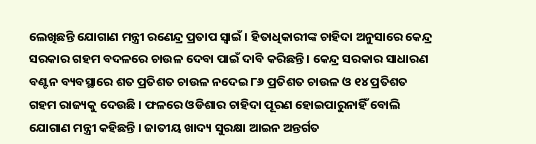ଲେଖିଛନ୍ତି ଯୋଗାଣ ମନ୍ତ୍ରୀ ରଣେନ୍ଦ୍ର ପ୍ରତାପ ସ୍ବାଇଁ । ହିତାଧିକାରୀଙ୍କ ଚାହିଦା ଅନୁସାରେ କେନ୍ଦ୍ର ସରକାର ଗହମ ବଦଳରେ ଚାଉଳ ଦେବା ପାଇଁ ଦାବି କରିଛନ୍ତି । କେନ୍ଦ୍ର ସରକାର ସାଧାରଣ ବଣ୍ଟନ ବ୍ୟବସ୍ଥାରେ ଶତ ପ୍ରତିଶତ ଚାଉଳ ନଦେଇ ୮୬ ପ୍ରତିଶତ ଚାଉଳ ଓ ୧୪ ପ୍ରତିଶତ ଗହମ ରାଜ୍ୟକୁ ଦେଉଛି । ଫଳରେ ଓଡିଶାର ଚାହିଦା ପୂରଣ ହୋଇପାରୁନାହିଁ ବୋଲି ଯୋଗାଣ ମନ୍ତ୍ରୀ କହିଛନ୍ତି । ଜାତୀୟ ଖାଦ୍ୟ ସୁରକ୍ଷା ଆଇନ ଅନ୍ତର୍ଗତ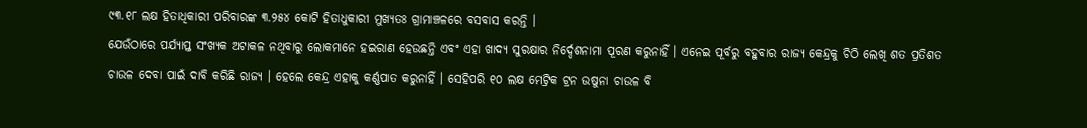୯୩.୧୮ ଲକ୍ଷ ହିତାଧିକାରୀ ପରିବାରଙ୍କ ୩.୨୫୪ କୋଟି ହିତାଧୁକାରୀ ମୁଖ୍ୟତଃ ଗ୍ରାମାଞ୍ଚଳରେ ବସବାସ କରନ୍ତି ।
ଯେଉଁଠାରେ ପର୍ଯ୍ୟାପ୍ତ ସଂଖ୍ୟକ ଅଟାକଳ ନଥିବାରୁ ଲୋକମାନେ ହଇରାଣ ହେଉଛନ୍ତି ଏବଂ ଏହା ଖାଦ୍ୟ ସୁରକ୍ଷାର ନିର୍ଦ୍ଦେଶନାମା ପୂରଣ କରୁନାହିଁ । ଏନେଇ ପୂର୍ବରୁ ବହୁବାର ରାଜ୍ୟ କେନ୍ଦ୍ରକୁ ଚିଠି ଲେଖି ଶତ ପ୍ରତିଶତ ଚାଉଳ ଦେବା ପାଇଁ ଦାବି କରିଛି ରାଜ୍ୟ । ହେଲେ କେନ୍ଦ୍ର ଏହାକୁ କର୍ଣ୍ଣପାତ କରୁନାହିଁ । ସେହିପରି ୧୦ ଲକ୍ଷ ମେଟ୍ରିକ ଟ୍ରନ ଉଷୁନା ଚାଉଳ ବି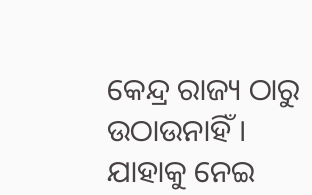କେନ୍ଦ୍ର ରାଜ୍ୟ ଠାରୁ ଉଠାଉନାହିଁ । ଯାହାକୁ ନେଇ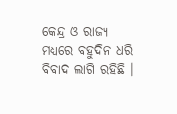କେନ୍ଦ୍ର ଓ ରାଜ୍ୟ ମଧ୍ୟରେ ବହୁଦିନ ଧରି ବିବାଦ ଲାଗି ରହିଛି ।